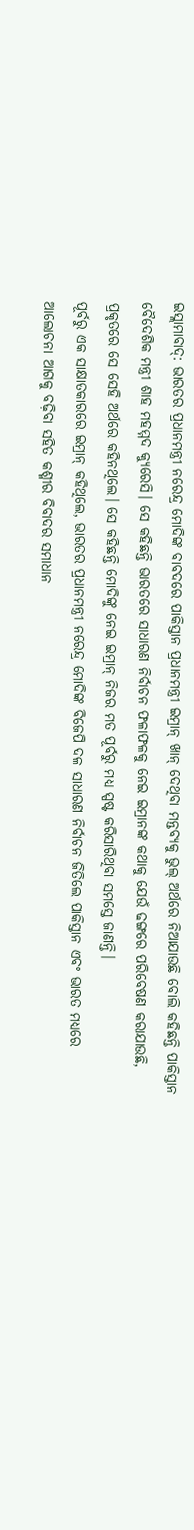ଇସ୍ଲାମାବାଦ୍: ଭାରତର ପ୍ରଧାନମନ୍ତ୍ରୀ ନରେନ୍ଦ୍ର ମୋଦିଙ୍କ ବାବଦରେ ପାକିସ୍ତାନ ପ୍ରଧାନମନ୍ତ୍ରୀ ଇମ୍ରାନ୍ ଖାନ୍ ଦେଥିବା ମନ୍ତବ୍ୟକୁ ଭୁଲ୍ ଅର୍ଥରେ ନିଆଯାଉଛି ବୋଲି କହିଛନ୍ତି ପାକିସ୍ତାନ ବୈଦେଶିକ ମନ୍ତ୍ରୀ ଶାହ ମହମ୍ମଦ କ୍ୟୁରେସି। ସେ କହିଛନ୍ତି ଭାରତରେ ସାଧାରଣ ନିର୍ବାଚନ ଫଳାଫଳକୁ ନେଇ ଇମ୍ରାନଙ୍କ କଥାକୁ ଯେଉଁ ଢଙ୍ଗରେ ପରିବେଷଣ କରାଯାଉଛି, ପ୍ରକୃତରେ ସେ ସେହି ଅର୍ଥରେ କହିନଥିଲେ। ସେ କହିଛନ୍ତି ମୋଦିଙ୍କୁ ନେଇ ଇମ୍ରାନ୍ ନିଜର ମତ ପୂର୍ବରୁ ମଧ୍ୟ ସ୍ପଷ୍ଟ କରିସାରିଥିବା ସମସ୍ତେ ଜାଣନ୍ତି।
ପୂର୍ବରୁ ଏକ ସାକ୍ଷାତକାରରେ ଇମ୍ରାନ୍ କହିଥିଲେ, ଭାରତର ପ୍ରଧାନମନ୍ତ୍ରୀ ନରେନ୍ଦ୍ର ମୋଦିଙ୍କ ବିଜେପି ଦଳ ସାଧାରଣ ନିର୍ବାଚନ ଜିତିଲେ ପାକିସ୍ତାନ ଏବଂ ଭାରତ ମଧ୍ୟରେ ଆଲୋଚନା ଆଗକୁ ବଢ଼ିବା ସହିତ କଶ୍ମୀର ବିବାଦର ସମାଧାନ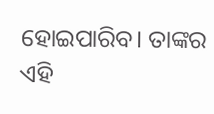ହୋଇପାରିବ। ତାଙ୍କର ଏହି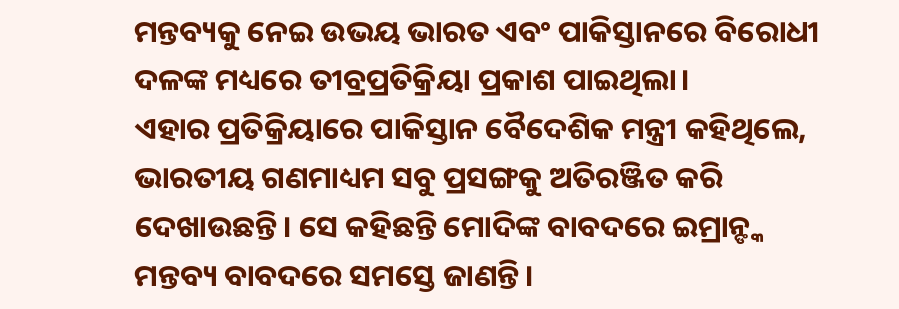ମନ୍ତବ୍ୟକୁ ନେଇ ଉଭୟ ଭାରତ ଏବଂ ପାକିସ୍ତାନରେ ବିରୋଧୀ ଦଳଙ୍କ ମଧ୍ୟରେ ତୀବ୍ରପ୍ରତିକ୍ରିୟା ପ୍ରକାଶ ପାଇଥିଲା।
ଏହାର ପ୍ରତିକ୍ରିୟାରେ ପାକିସ୍ତାନ ବୈଦେଶିକ ମନ୍ତ୍ରୀ କହିଥିଲେ, ଭାରତୀୟ ଗଣମାଧ୍ୟମ ସବୁ ପ୍ରସଙ୍ଗକୁ ଅତିରଞ୍ଜିତ କରି ଦେଖାଉଛନ୍ତି। ସେ କହିଛନ୍ତି ମୋଦିଙ୍କ ବାବଦରେ ଇମ୍ରାନ୍ଙ୍କ ମନ୍ତବ୍ୟ ବାବଦରେ ସମସ୍ତେ ଜାଣନ୍ତି।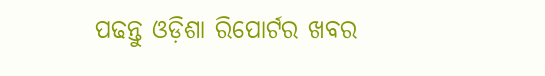ପଢନ୍ତୁ ଓଡ଼ିଶା ରିପୋର୍ଟର ଖବର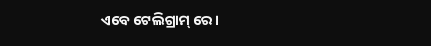ଏବେ ଟେଲିଗ୍ରାମ୍ ରେ।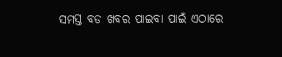ସମସ୍ତ ବଡ ଖବର ପାଇବା ପାଇଁ ଏଠାରେ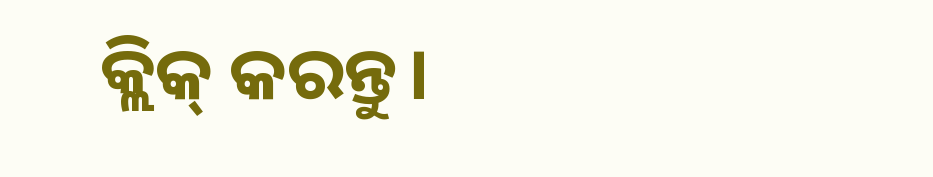କ୍ଲିକ୍ କରନ୍ତୁ।